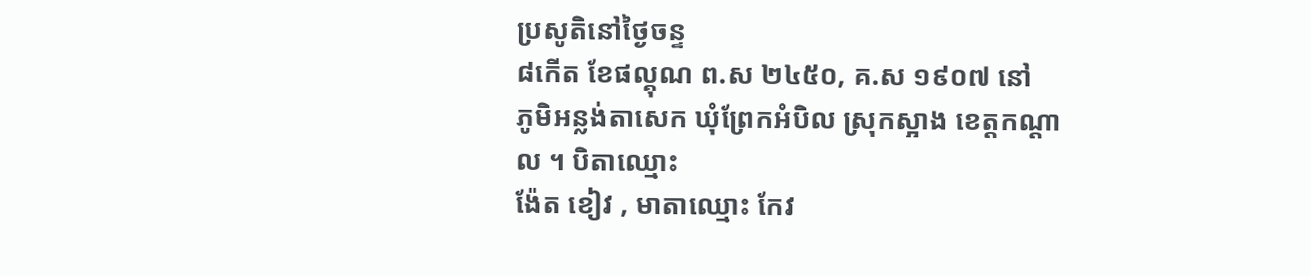ប្រសូតិនៅថៃ្ងចន្ទ
៨កើត ខែផល្គុណ ព.ស ២៤៥០, គ.ស ១៩០៧ នៅ
ភូមិអន្លង់តាសេក ឃុំព្រែកអំបិល ស្រុកស្អាង ខេត្តកណ្តាល ។ បិតាឈ្មោះ
ង៉ែត ខៀវ , មាតាឈ្មោះ កែវ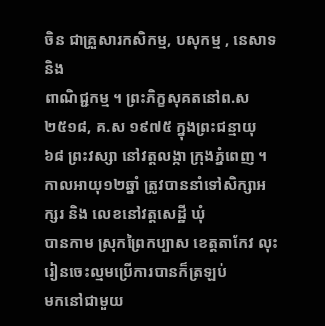ចិន ជាគ្រួសារកសិកម្ម, បសុកម្ម , នេសាទ និង
ពាណិជ្ជកម្ម ។ ព្រះភិក្ខសុគតនៅព.ស ២៥១៨, គ.ស ១៩៧៥ ក្នុងព្រះជន្មាយុ
៦៨ ព្រះវស្សា នៅវត្តលង្កា ក្រុងភ្នំពេញ ។
កាលអាយុ១២ឆ្នាំ ត្រូវបាននាំទៅសិក្សាអក្សរ និង លេខនៅវត្តសេដ្ឋី ឃុំ
បានកាម ស្រុកព្រៃកប្បាស ខេត្តតាកែវ លុះរៀនចេះល្មមប្រើការបានក៏ត្រឡប់
មកនៅជាមួយ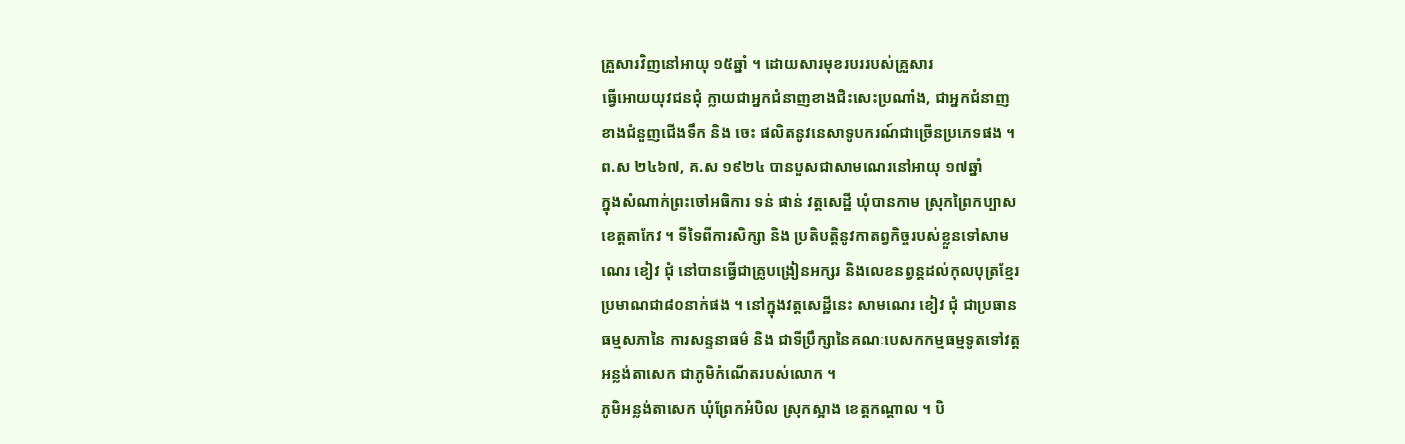គ្រួសារវិញនៅអាយុ ១៥ឆ្នាំ ។ ដោយសារមុខរបររបស់គ្រួសារ
ធ្វើអោយយុវជនជុំ ក្លាយជាអ្នកជំនាញខាងជិះសេះប្រណាំង, ជាអ្នកជំនាញ
ខាងជំនួញជើងទឹក និង ចេះ ផលិតនូវនេសាទូបករណ៍ជាច្រើនប្រភេទផង ។
ព.ស ២៤៦៧, គ.ស ១៩២៤ បានបួសជាសាមណេរនៅអាយុ ១៧ឆ្នាំ
ក្នុងសំណាក់ព្រះចៅអធិការ ទន់ ផាន់ វត្តសេដ្ឋី ឃុំបានកាម ស្រុកព្រៃកប្បាស
ខេត្តតាកែវ ។ ទីទៃពីការសិក្សា និង ប្រតិបត្តិនូវកាតព្វកិច្ចរបស់ខ្លួនទៅសាម
ណេរ ខៀវ ជុំ នៅបានធ្វើជាគ្រូបង្រៀនអក្សរ និងលេខនព្វន្តដល់កុលបុត្រខ្មែរ
ប្រមាណជា៨០នាក់ផង ។ នៅក្នុងវត្តសេដ្ឋីនេះ សាមណេរ ខៀវ ជុំ ជាប្រធាន
ធម្មសភានៃ ការសន្ទនាធម៌ និង ជាទីប្រឹក្សានៃគណៈបេសកកម្មធម្មទូតទៅវត្ត
អន្លង់តាសេក ជាភូមិកំណើតរបស់លោក ។
ភូមិអន្លង់តាសេក ឃុំព្រែកអំបិល ស្រុកស្អាង ខេត្តកណ្តាល ។ បិ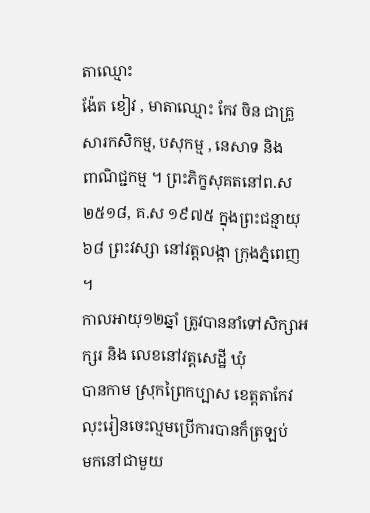តាឈ្មោះ
ង៉ែត ខៀវ , មាតាឈ្មោះ កែវ ចិន ជាគ្រួសារកសិកម្ម, បសុកម្ម , នេសាទ និង
ពាណិជ្ជកម្ម ។ ព្រះភិក្ខសុគតនៅព.ស ២៥១៨, គ.ស ១៩៧៥ ក្នុងព្រះជន្មាយុ
៦៨ ព្រះវស្សា នៅវត្តលង្កា ក្រុងភ្នំពេញ ។
កាលអាយុ១២ឆ្នាំ ត្រូវបាននាំទៅសិក្សាអក្សរ និង លេខនៅវត្តសេដ្ឋី ឃុំ
បានកាម ស្រុកព្រៃកប្បាស ខេត្តតាកែវ លុះរៀនចេះល្មមប្រើការបានក៏ត្រឡប់
មកនៅជាមួយ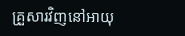គ្រួសារវិញនៅអាយុ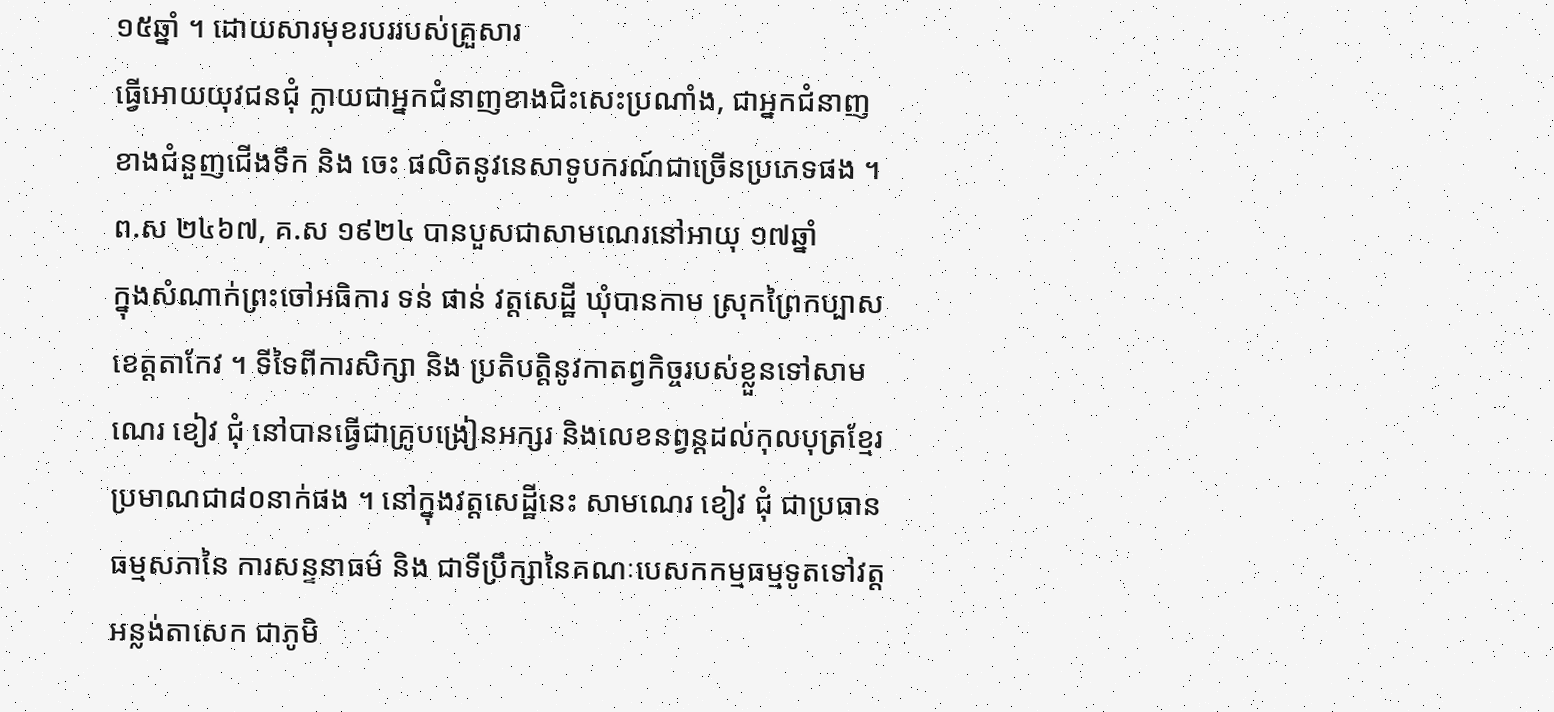១៥ឆ្នាំ ។ ដោយសារមុខរបររបស់គ្រួសារ
ធ្វើអោយយុវជនជុំ ក្លាយជាអ្នកជំនាញខាងជិះសេះប្រណាំង, ជាអ្នកជំនាញ
ខាងជំនួញជើងទឹក និង ចេះ ផលិតនូវនេសាទូបករណ៍ជាច្រើនប្រភេទផង ។
ព.ស ២៤៦៧, គ.ស ១៩២៤ បានបួសជាសាមណេរនៅអាយុ ១៧ឆ្នាំ
ក្នុងសំណាក់ព្រះចៅអធិការ ទន់ ផាន់ វត្តសេដ្ឋី ឃុំបានកាម ស្រុកព្រៃកប្បាស
ខេត្តតាកែវ ។ ទីទៃពីការសិក្សា និង ប្រតិបត្តិនូវកាតព្វកិច្ចរបស់ខ្លួនទៅសាម
ណេរ ខៀវ ជុំ នៅបានធ្វើជាគ្រូបង្រៀនអក្សរ និងលេខនព្វន្តដល់កុលបុត្រខ្មែរ
ប្រមាណជា៨០នាក់ផង ។ នៅក្នុងវត្តសេដ្ឋីនេះ សាមណេរ ខៀវ ជុំ ជាប្រធាន
ធម្មសភានៃ ការសន្ទនាធម៌ និង ជាទីប្រឹក្សានៃគណៈបេសកកម្មធម្មទូតទៅវត្ត
អន្លង់តាសេក ជាភូមិ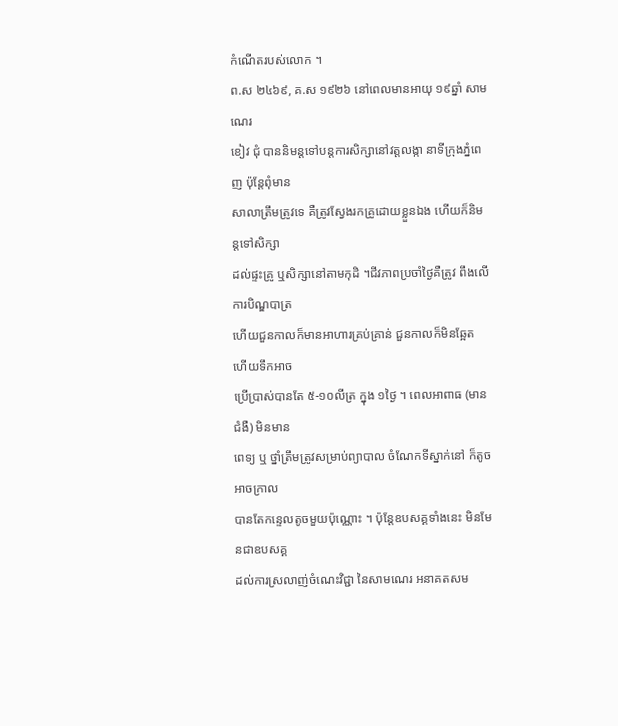កំណើតរបស់លោក ។
ព.ស ២៤៦៩, គ.ស ១៩២៦ នៅពេលមានអាយុ ១៩ឆ្នាំ សាមណេរ
ខៀវ ជុំ បាននិមន្តទៅបន្តការសិក្សានៅវត្តលង្កា នាទីក្រុងភ្នំពេញ ប៉ុន្តែពុំមាន
សាលាត្រឹមត្រូវទេ គឺត្រូវស្វែងរកគ្រូដោយខ្លួនឯង ហើយក៏និមន្តទៅសិក្សា
ដល់ផ្ទះគ្រូ ឬសិក្សានៅតាមកុដិ ។ជីវភាពប្រចាំថៃ្ងគឺត្រូវ ពឹងលើការបិណ្ឌបាត្រ
ហើយជួនកាលក៏មានអាហារគ្រប់គ្រាន់ ជួនកាលក៏មិនឆ្អែត ហើយទឹកអាច
ប្រើប្រាស់បានតែ ៥-១០លីត្រ ក្នុង ១ថៃ្ង ។ ពេលអាពាធ (មានជំងឺ) មិនមាន
ពេទ្យ ឬ ថ្នាំត្រឹមត្រូវសម្រាប់ព្យាបាល ចំណែកទីស្នាក់នៅ ក៏តូចអាចក្រាល
បានតែកន្ទេលតូចមួយប៉ុណ្ណោះ ។ ប៉ុន្តែឧបសគ្គទាំងនេះ មិនមែនជាឧបសគ្គ
ដល់ការស្រលាញ់ចំណេះវិជ្ជា នៃសាមណេរ អនាគតសម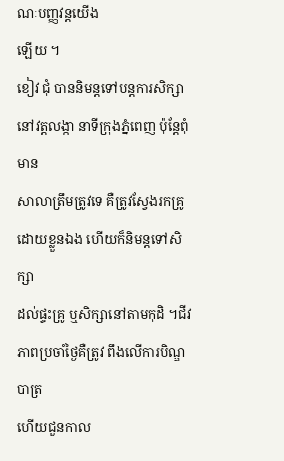ណៈបញ្ញវន្តយើង
ឡើយ ។
ខៀវ ជុំ បាននិមន្តទៅបន្តការសិក្សានៅវត្តលង្កា នាទីក្រុងភ្នំពេញ ប៉ុន្តែពុំមាន
សាលាត្រឹមត្រូវទេ គឺត្រូវស្វែងរកគ្រូដោយខ្លួនឯង ហើយក៏និមន្តទៅសិក្សា
ដល់ផ្ទះគ្រូ ឬសិក្សានៅតាមកុដិ ។ជីវភាពប្រចាំថៃ្ងគឺត្រូវ ពឹងលើការបិណ្ឌបាត្រ
ហើយជួនកាល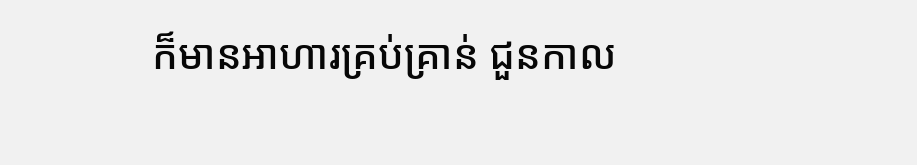ក៏មានអាហារគ្រប់គ្រាន់ ជួនកាល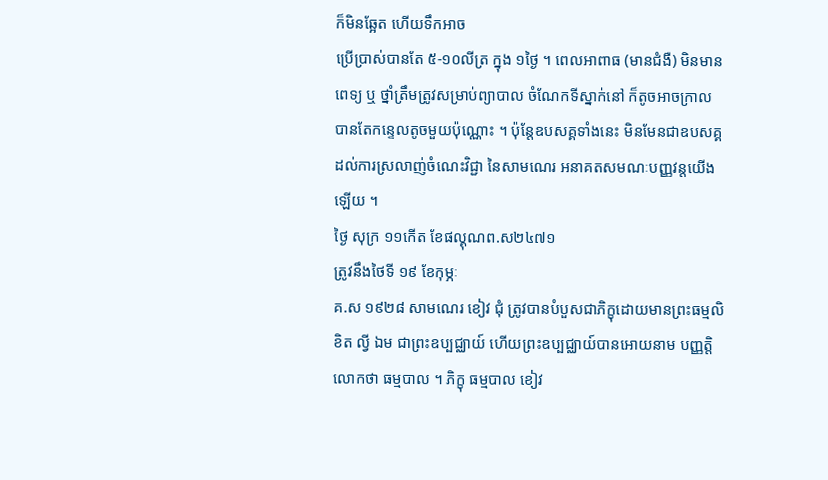ក៏មិនឆ្អែត ហើយទឹកអាច
ប្រើប្រាស់បានតែ ៥-១០លីត្រ ក្នុង ១ថៃ្ង ។ ពេលអាពាធ (មានជំងឺ) មិនមាន
ពេទ្យ ឬ ថ្នាំត្រឹមត្រូវសម្រាប់ព្យាបាល ចំណែកទីស្នាក់នៅ ក៏តូចអាចក្រាល
បានតែកន្ទេលតូចមួយប៉ុណ្ណោះ ។ ប៉ុន្តែឧបសគ្គទាំងនេះ មិនមែនជាឧបសគ្គ
ដល់ការស្រលាញ់ចំណេះវិជ្ជា នៃសាមណេរ អនាគតសមណៈបញ្ញវន្តយើង
ឡើយ ។
ថៃ្ង សុក្រ ១១កើត ខែផល្គុណព.ស២៤៧១
ត្រូវនឹងថៃទី ១៩ ខែកុម្ភៈ
គ.ស ១៩២៨ សាមណេរ ខៀវ ជុំ ត្រូវបានបំបួសជាភិក្ខុដោយមានព្រះធម្មលិ
ខិត ល្វី ឯម ជាព្រះឧប្បជ្ឈាយ៍ ហើយព្រះឧប្បជ្ឈាយ៍បានអោយនាម បញ្ញត្តិ
លោកថា ធម្មបាល ។ ភិក្ខុ ធម្មបាល ខៀវ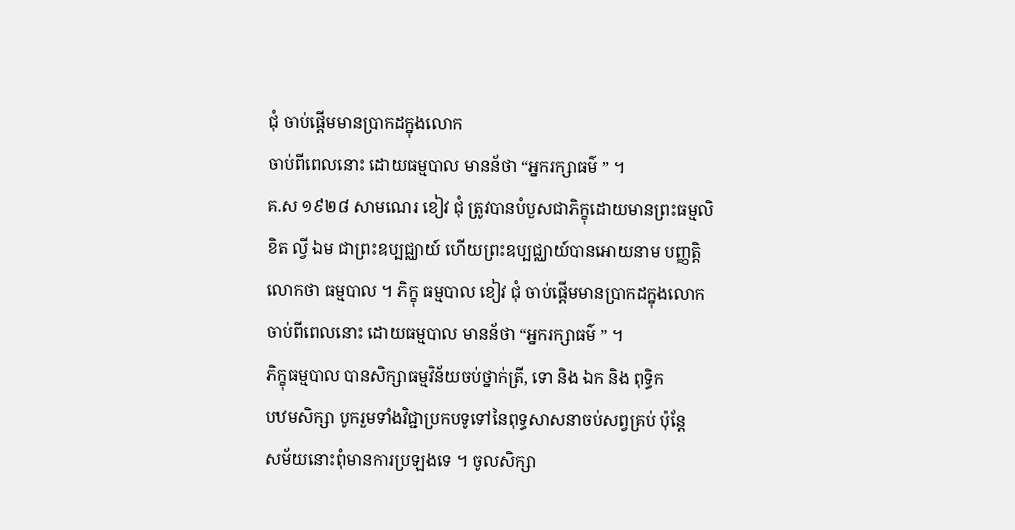ជុំ ចាប់ផ្តើមមានប្រាកដក្នុងលោក
ចាប់ពីពេលនោះ ដោយធម្មបាល មានន័ថា “អ្នករក្សាធម៌ ” ។
គ.ស ១៩២៨ សាមណេរ ខៀវ ជុំ ត្រូវបានបំបួសជាភិក្ខុដោយមានព្រះធម្មលិ
ខិត ល្វី ឯម ជាព្រះឧប្បជ្ឈាយ៍ ហើយព្រះឧប្បជ្ឈាយ៍បានអោយនាម បញ្ញត្តិ
លោកថា ធម្មបាល ។ ភិក្ខុ ធម្មបាល ខៀវ ជុំ ចាប់ផ្តើមមានប្រាកដក្នុងលោក
ចាប់ពីពេលនោះ ដោយធម្មបាល មានន័ថា “អ្នករក្សាធម៌ ” ។
ភិក្ខុធម្មបាល បានសិក្សាធម្មវិន័យចប់ថ្នាក់ត្រី, ទោ និង ឯក និង ពុទ្ធិក
បឋមសិក្សា បូករួមទាំងវិជ្ជាប្រកបទូទៅនៃពុទ្ធសាសនាចប់សព្វគ្រប់ ប៉ុន្តែ
សម័យនោះពុំមានការប្រឡងទេ ។ ចូលសិក្សា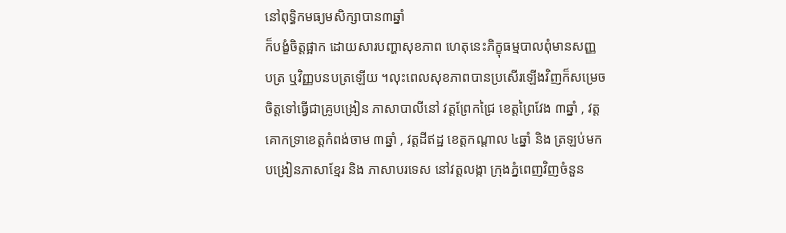នៅពុទ្ធិកមធ្យមសិក្សាបាន៣ឆ្នាំ
ក៏បង្ខំចិត្តផ្អាក ដោយសារបញ្ហាសុខភាព ហេតុនេះភិក្ខុធម្មបាលពុំមានសញ្ញ
បត្រ ឬវិញ្ញបនបត្រឡើយ ។លុះពេលសុខភាពបានប្រសើរឡើងវិញក៏សម្រេច
ចិត្តទៅធ្វើជាគ្រូបង្រៀន ភាសាបាលីនៅ វត្តព្រែកជ្រៃ ខេត្តព្រៃវែង ៣ឆ្នាំ , វត្ត
គោកទ្រាខេត្តកំពង់ចាម ៣ឆ្នាំ , វត្តដីឥដ្ឋ ខេត្តកណ្តាល ៤ឆ្នាំ និង ត្រឡប់មក
បង្រៀនភាសាខ្មែរ និង ភាសាបរទេស នៅវត្តលង្កា ក្រុងភ្នំពេញវិញចំនួន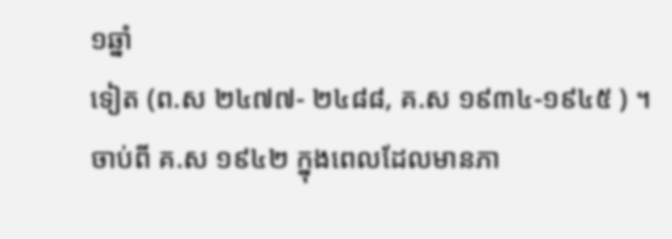១ឆ្នាំ
ទៀត (ព.ស ២៤៧៧- ២៤៨៨, គ.ស ១៩៣៤-១៩៤៥ ) ។
ចាប់ពី គ.ស ១៩៤២ ក្នុងពេលដែលមានភា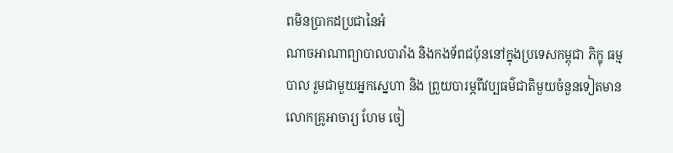ពមិនប្រាកដប្រជានៃអំ
ណាចអាណាព្យាបាលបារាំង និងកងទ័ពជប៉ុននៅក្នុងប្រទេសកម្ពុជា ភិក្ខុ ធម្ម
បាល រួមជាមួយអ្នកស្នេហា និង ព្រួយបារម្ភពីវប្បធម៌ជាតិមួយចំនួនទៀតមាន
លោកគ្រូអាចារ្យ ហែម ចៀ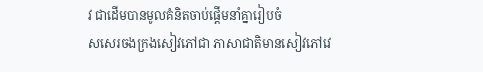វ ជាដើមបានមូលគំនិតចាប់ផ្តើមនាំគ្នារៀបចំ
សសេរចងក្រងសៀវភៅជា ភាសាជាតិមានសៀវភៅវេ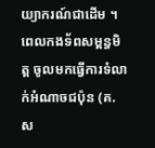យ្យាករណ៍ជាដើម ។
ពេលកងទ័ពសម្ពន្ធមិត្ត ចូលមកធ្វើការទំលាក់អំណាចជប៉ុន (គ.ស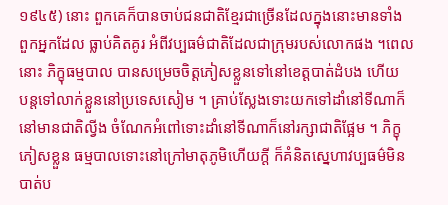១៩៤៥) នោះ ពួកគេក៏បានចាប់ជនជាតិខ្មែរជាច្រើនដែលក្នុងនោះមានទាំង
ពួកអ្នកដែល ធ្លាប់គិតគូរ អំពីវប្បធម៌ជាតិដែលជាក្រុមរបស់លោកផង ។ពេល
នោះ ភិក្ខុធម្មបាល បានសម្រេចចិត្តភៀសខ្លួនទៅនៅខេត្តបាត់ដំបង ហើយ
បន្តទៅលាក់ខ្លួននៅប្រទេសសៀម ។ គ្រាប់ស្លែងទោះយកទៅដាំនៅទីណាក៏
នៅមានជាតិល្វីង ចំណែកអំពៅទោះដាំនៅទីណាក៏នៅរក្សាជាតិផ្អែម ។ ភិក្ខុ
ភៀសខ្លួន ធម្មបាលទោះនៅក្រៅមាតុភូមិហើយក្តី ក៏គំនិតស្នេហាវប្បធម៌មិន
បាត់ប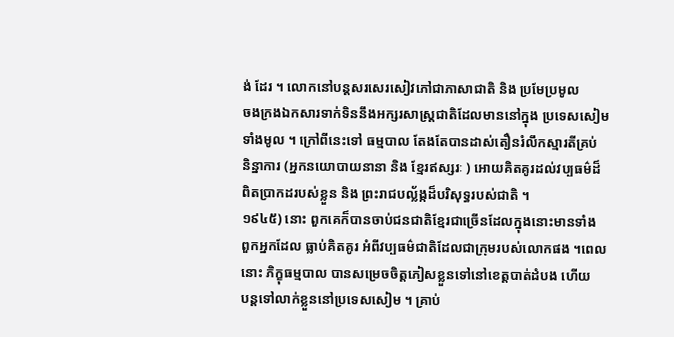ង់ ដែរ ។ លោកនៅបន្តសរសេរសៀវភៅជាភាសាជាតិ និង ប្រមែប្រមូល
ចងក្រងឯកសារទាក់ទិននឹងអក្សរសាស្ត្រជាតិដែលមាននៅក្នុង ប្រទេសសៀម
ទាំងមូល ។ ក្រៅពីនេះទៅ ធម្មបាល តែងតែបានដាស់តឿនរំលឹកស្មារតីគ្រប់
និន្នាការ (អ្នកនយោបាយនានា និង ខ្មែរឥស្សរៈ ) អោយគិតគូរដល់វប្បធម៌ដ៏
ពិតប្រាកដរបស់ខ្លួន និង ព្រះរាជបល្ល័ង្កដ៏បរិសុទ្ធរបស់ជាតិ ។
១៩៤៥) នោះ ពួកគេក៏បានចាប់ជនជាតិខ្មែរជាច្រើនដែលក្នុងនោះមានទាំង
ពួកអ្នកដែល ធ្លាប់គិតគូរ អំពីវប្បធម៌ជាតិដែលជាក្រុមរបស់លោកផង ។ពេល
នោះ ភិក្ខុធម្មបាល បានសម្រេចចិត្តភៀសខ្លួនទៅនៅខេត្តបាត់ដំបង ហើយ
បន្តទៅលាក់ខ្លួននៅប្រទេសសៀម ។ គ្រាប់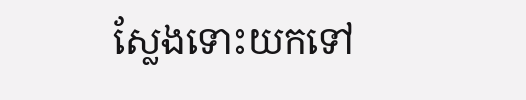ស្លែងទោះយកទៅ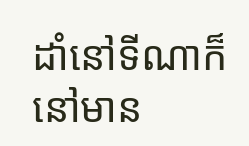ដាំនៅទីណាក៏
នៅមាន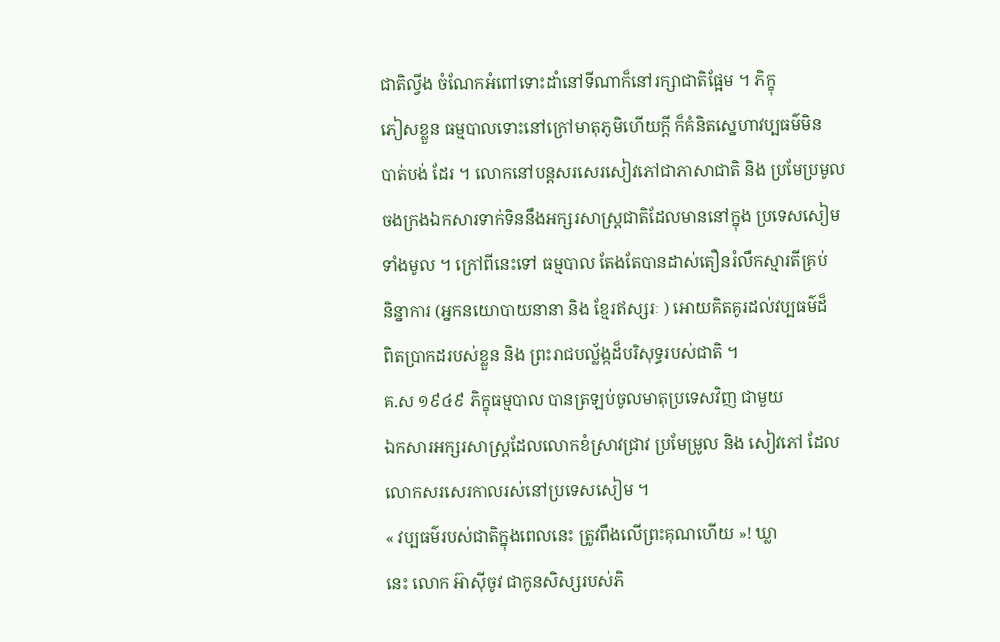ជាតិល្វីង ចំណែកអំពៅទោះដាំនៅទីណាក៏នៅរក្សាជាតិផ្អែម ។ ភិក្ខុ
ភៀសខ្លួន ធម្មបាលទោះនៅក្រៅមាតុភូមិហើយក្តី ក៏គំនិតស្នេហាវប្បធម៌មិន
បាត់បង់ ដែរ ។ លោកនៅបន្តសរសេរសៀវភៅជាភាសាជាតិ និង ប្រមែប្រមូល
ចងក្រងឯកសារទាក់ទិននឹងអក្សរសាស្ត្រជាតិដែលមាននៅក្នុង ប្រទេសសៀម
ទាំងមូល ។ ក្រៅពីនេះទៅ ធម្មបាល តែងតែបានដាស់តឿនរំលឹកស្មារតីគ្រប់
និន្នាការ (អ្នកនយោបាយនានា និង ខ្មែរឥស្សរៈ ) អោយគិតគូរដល់វប្បធម៌ដ៏
ពិតប្រាកដរបស់ខ្លួន និង ព្រះរាជបល្ល័ង្កដ៏បរិសុទ្ធរបស់ជាតិ ។
គ.ស ១៩៤៩ ភិក្ខុធម្មបាល បានត្រឡប់ចូលមាតុប្រទេសវិញ ជាមួយ
ឯកសារអក្សរសាស្ត្រដែលលោកខំស្រាវជ្រាវ ប្រមែម្រូល និង សៀវភៅ ដែល
លោកសរសេរកាលរស់នៅប្រទេសសៀម ។
« វប្បធម៌របស់ជាតិក្នុងពេលនេះ ត្រូវពឹងលើព្រះគុណហើយ »! ឃ្លា
នេះ លោក អ៊ាស៊ីចូវ ជាកូនសិស្សរបស់ភិ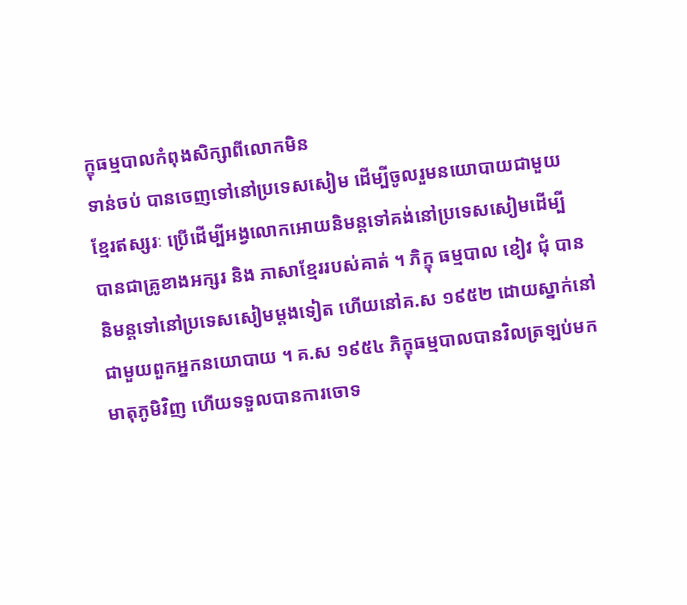ក្ខុធម្មបាលកំពុងសិក្សាពីលោកមិន
ទាន់ចប់ បានចេញទៅនៅប្រទេសសៀម ដើម្បីចូលរួមនយោបាយជាមួយ
ខ្មែរឥស្សរៈ ប្រើដើម្បីអង្វលោកអោយនិមន្តទៅគង់នៅប្រទេសសៀមដើម្បី
បានជាគ្រូខាងអក្សរ និង ភាសាខ្មែររបស់គាត់ ។ ភិក្ខុ ធម្មបាល ខៀវ ជុំ បាន
និមន្តទៅនៅប្រទេសសៀមម្តងទៀត ហើយនៅគ.ស ១៩៥២ ដោយស្នាក់នៅ
ជាមួយពួកអ្នកនយោបាយ ។ គ.ស ១៩៥៤ ភិក្ខុធម្មបាលបានវិលត្រឡប់មក
មាតុភូមិវិញ ហើយទទួលបានការចោទ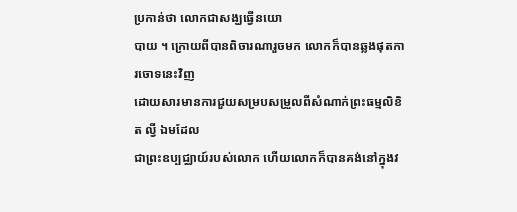ប្រកាន់ថា លោកជាសង្ឃធ្វើនយោ
បាយ ។ ក្រោយពីបានពិចារណារួចមក លោកក៏បានឆ្លងផុតការចោទនេះវិញ
ដោយសារមានការជួយសម្របសម្រួលពីសំណាក់ព្រះធម្មលិខិត ល្វី ឯមដែល
ជាព្រះឧប្បជ្ឈាយ៍របស់លោក ហើយលោកក៏បានគង់នៅក្នុងវ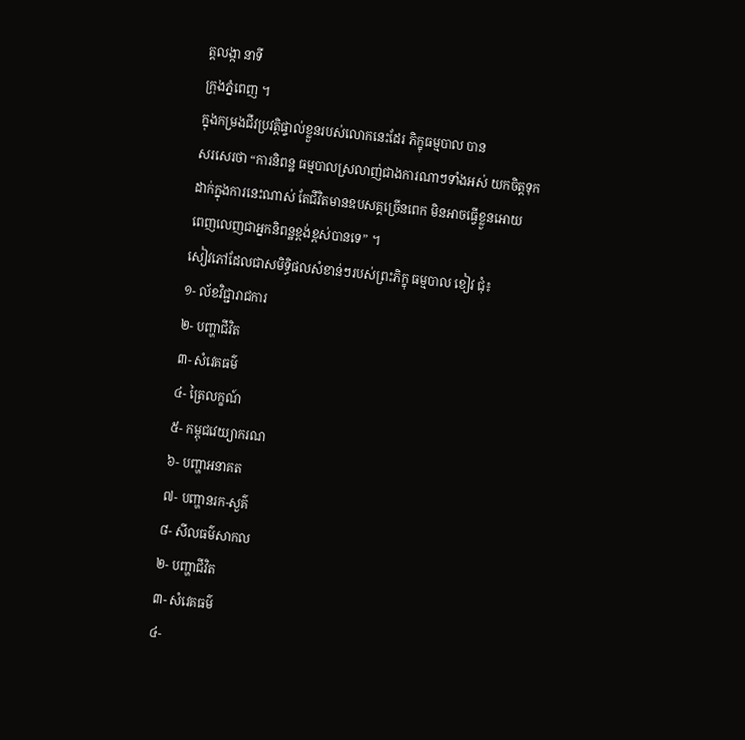ត្តលង្កា នាទី
ក្រុងភ្នំពេញ ។
ក្នុងកម្រងជីវប្រវត្តិផ្ទាល់ខ្លួនរបស់លោកនេះដែរ ភិក្ខុធម្មបាល បាន
សរសេរថា “ការនិពន្ឋ ធម្មបាលស្រលាញ់ជាងការណាៗទាំងអស់ យកចិត្តទុក
ដាក់ក្នុងការនេះណាស់ តែជីវិតមានឧបសគ្គច្រើនពេក មិនអាចធ្វើខ្លួនអោយ
ពេញលេញជាអ្នកនិពន្ឋខ្ពង់ខ្ពស់បានទេ” ។
សៀវភៅដែលជាសមិទ្ធិផលសំខាន់ៗរបស់ព្រះភិក្ខុ ធម្មបាល ខៀវ ជុំ៖
១- ល័ខវិជ្ជារាជការ
២- បញ្ហាជីវិត
៣- សំវេគធម៌
៤- ត្រៃលក្ខណ៍
៥- កម្ពុជវេយ្យាករណ
៦- បញ្ហាអនាគត
៧- បញ្ហានរក-សួគ៌
៨- សីលធម៌សាកល
២- បញ្ហាជីវិត
៣- សំវេគធម៌
៤-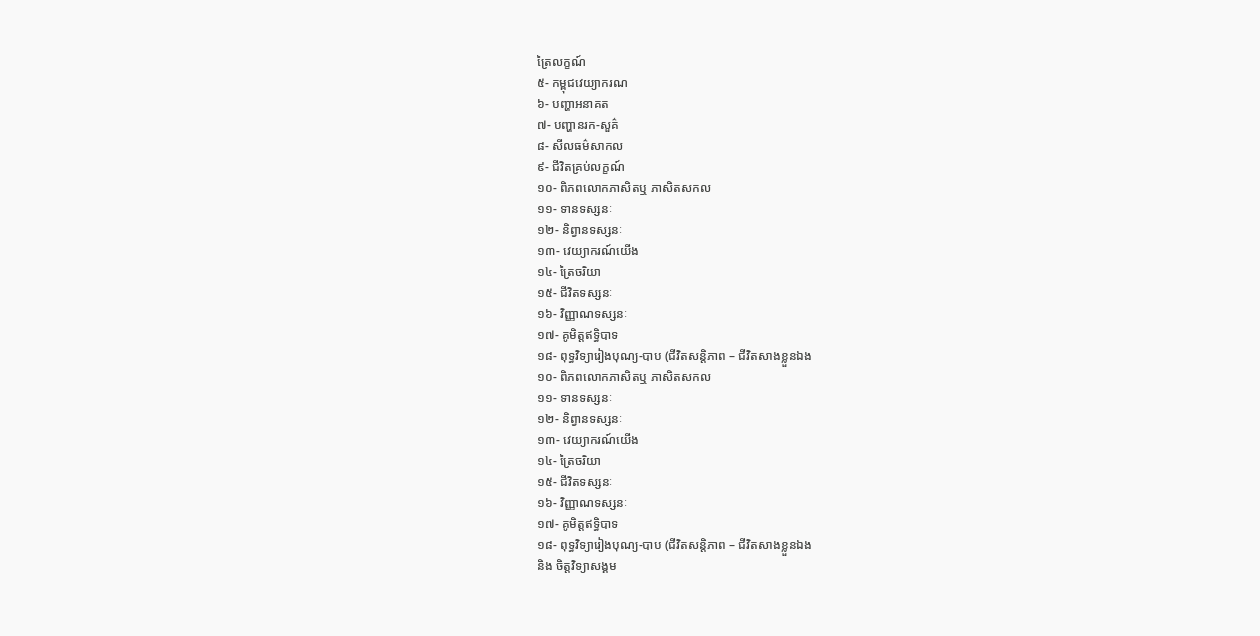ត្រៃលក្ខណ៍
៥- កម្ពុជវេយ្យាករណ
៦- បញ្ហាអនាគត
៧- បញ្ហានរក-សួគ៌
៨- សីលធម៌សាកល
៩- ជីវិតគ្រប់លក្ខណ៍
១០- ពិភពលោកភាសិតឬ ភាសិតសកល
១១- ទានទស្សនៈ
១២- និព្វានទស្សនៈ
១៣- វេយ្យាករណ៍យើង
១៤- ត្រៃចរិយា
១៥- ជីវិតទស្សនៈ
១៦- វិញ្ញាណទស្សនៈ
១៧- គូមិត្តឥទ្ធិបាទ
១៨- ពុទ្ធវិទ្យារៀងបុណ្យ-បាប (ជីវិតសន្តិភាព – ជីវិតសាងខ្លួនឯង
១០- ពិភពលោកភាសិតឬ ភាសិតសកល
១១- ទានទស្សនៈ
១២- និព្វានទស្សនៈ
១៣- វេយ្យាករណ៍យើង
១៤- ត្រៃចរិយា
១៥- ជីវិតទស្សនៈ
១៦- វិញ្ញាណទស្សនៈ
១៧- គូមិត្តឥទ្ធិបាទ
១៨- ពុទ្ធវិទ្យារៀងបុណ្យ-បាប (ជីវិតសន្តិភាព – ជីវិតសាងខ្លួនឯង
និង ចិត្តវិទ្យាសង្គម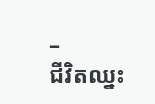–
ជីវិតឈ្នះ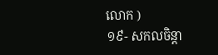លោក )
១៩- សកលចិន្តា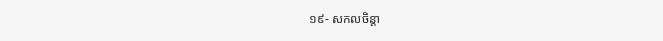១៩- សកលចិន្តា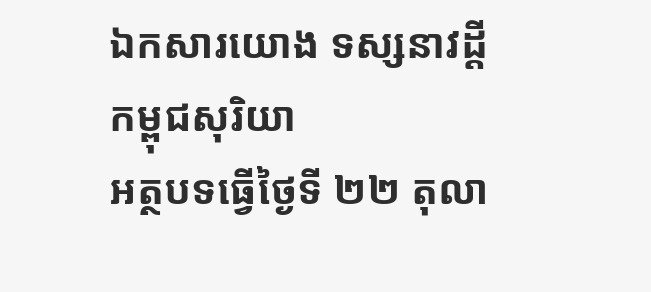ឯកសារយោង ទស្សនាវដ្ដីកម្ពុជសុរិយា
អត្ថបទធ្វើថ្ងៃទី ២២ តុលា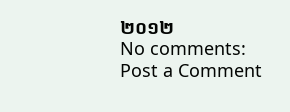២០១២
No comments:
Post a Comment